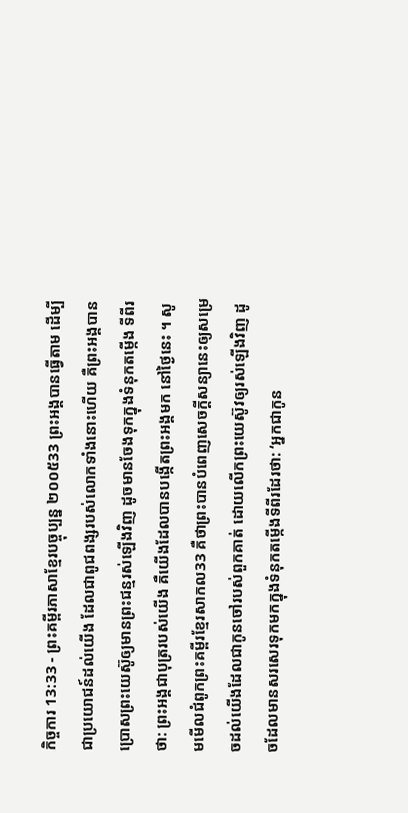កិច្ចការ 13:33 - ព្រះគម្ពីរភាសាខ្មែរបច្ចុប្បន្ន ២០០៥33 ព្រះអង្គបានធ្វើតាម ដើម្បីជាប្រយោជន៍ដល់យើង ដែលជាពូជពង្សរបស់លោកទាំងនោះហើយ គឺព្រះអង្គបានប្រោសព្រះយេស៊ូឲ្យមានព្រះជន្មរស់ឡើងវិញ ដូចមានចែងទុកក្នុងទំនុកតម្កើង ទីពីរថា: ព្រះអង្គជាបុត្ររបស់យើង គឺយើងដែលបានបង្កើតព្រះអង្គមក នៅថ្ងៃនេះ ។ សូមមើលជំពូកព្រះគម្ពីរខ្មែរសាកល33 គឺថាព្រះបានបំពេញសេចក្ដីសន្យានេះឲ្យសម្រេចដល់យើងដែលជាកូនចៅរបស់ពួកគាត់ ដោយលើកព្រះយេស៊ូវឲ្យរស់ឡើងវិញ ដូចដែលមានសរសេរទុកមកក្នុងទំនុកតម្កើងទីពីរដែរថា: ‘អ្នកជាកូន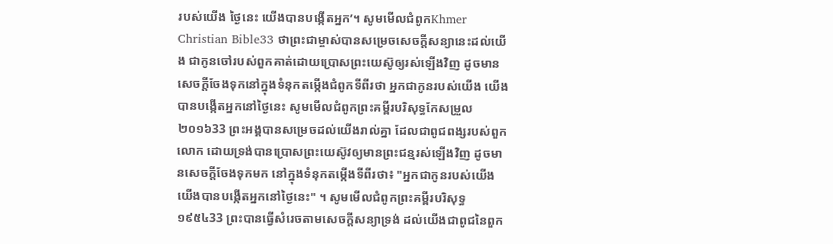របស់យើង ថ្ងៃនេះ យើងបានបង្កើតអ្នក’។ សូមមើលជំពូកKhmer Christian Bible33 ថាព្រះជាម្ចាស់បានសម្រេចសេចក្ដីសន្យានេះដល់យើង ជាកូនចៅរបស់ពួកគាត់ដោយប្រោសព្រះយេស៊ូឲ្យរស់ឡើងវិញ ដូចមានសេចក្ដីចែងទុកនៅក្នុងទំនុកតម្កើងជំពូកទីពីរថា អ្នកជាកូនរបស់យើង យើងបានបង្កើតអ្នកនៅថ្ងៃនេះ សូមមើលជំពូកព្រះគម្ពីរបរិសុទ្ធកែសម្រួល ២០១៦33 ព្រះអង្គបានសម្រេចដល់យើងរាល់គ្នា ដែលជាពូជពង្សរបស់ពួកលោក ដោយទ្រង់បានប្រោសព្រះយេស៊ូវឲ្យមានព្រះជន្មរស់ឡើងវិញ ដូចមានសេចក្តីចែងទុកមក នៅក្នុងទំនុកតម្កើងទីពីរថា៖ "អ្នកជាកូនរបស់យើង យើងបានបង្កើតអ្នកនៅថ្ងៃនេះ" ។ សូមមើលជំពូកព្រះគម្ពីរបរិសុទ្ធ ១៩៥៤33 ព្រះបានធ្វើសំរេចតាមសេចក្ដីសន្យាទ្រង់ ដល់យើងជាពូជនៃពួក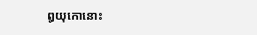ឰយុកោនោះ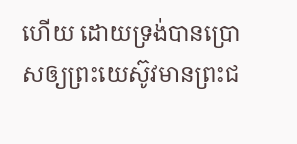ហើយ ដោយទ្រង់បានប្រោសឲ្យព្រះយេស៊ូវមានព្រះជ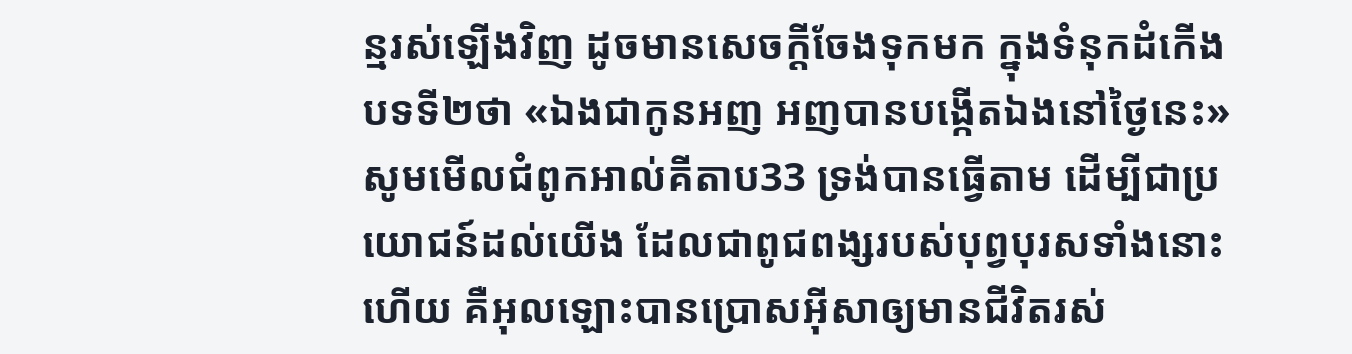ន្មរស់ឡើងវិញ ដូចមានសេចក្ដីចែងទុកមក ក្នុងទំនុកដំកើងបទទី២ថា «ឯងជាកូនអញ អញបានបង្កើតឯងនៅថ្ងៃនេះ» សូមមើលជំពូកអាល់គីតាប33 ទ្រង់បានធ្វើតាម ដើម្បីជាប្រយោជន៍ដល់យើង ដែលជាពូជពង្សរបស់បុព្វបុរសទាំងនោះហើយ គឺអុលឡោះបានប្រោសអ៊ីសាឲ្យមានជីវិតរស់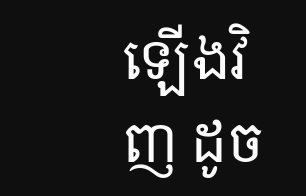ឡើងវិញ ដូច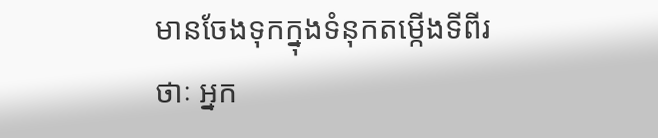មានចែងទុកក្នុងទំនុកតម្កើងទីពីរថាៈ អ្នក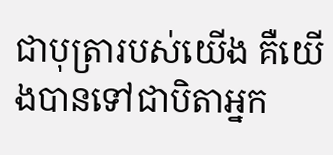ជាបុត្រារបស់យើង គឺយើងបានទៅជាបិតាអ្នក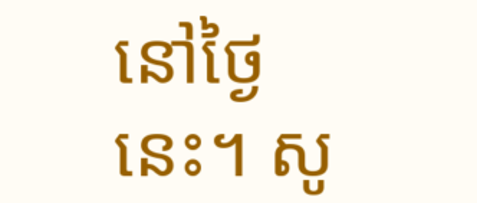នៅថ្ងៃនេះ។ សូ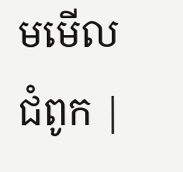មមើលជំពូក |